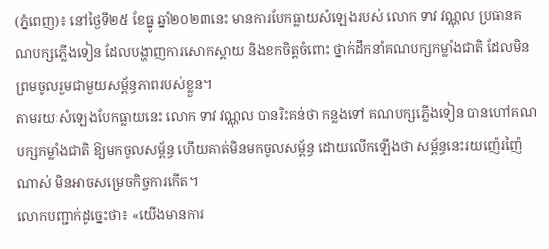(ភ្នំពេញ)៖ នៅថ្ងៃទី២៥ ខែធ្នូ ឆ្នាំ២០២៣នេះ មានការបែកធ្លាយសំឡេងរបស់ លោក ទាវ វណ្ណុល ប្រធានគណបក្សភ្លើងទៀន ដែលបង្ហាញការសោកស្តាយ និងខកចិត្តចំពោះ ថ្នាក់ដឹកនាំគណបក្សកម្លាំងជាតិ ដែលមិនព្រមចូលរួមជាមួយសម្ព័ន្ធភាពរបស់ខ្លួន។
តាមរយៈសំឡេងបែកធ្លាយនេះ លោក ទាវ វណ្ណុល បានរិះគន់ថា កន្លងទៅ គណបក្សភ្លើងទៀន បានហៅគណបក្សកម្លាំងជាតិ ឱ្យមកចូលសម្ព័ន្ធ ហើយគាត់មិនមកចូលសម្ព័ន្ធ ដោយលើកឡើងថា សម្ព័ន្ធនេះរយញ៉េរញ៉ៃណាស់ មិនអាចសម្រេចកិច្ចការកើត។
លោកបញ្ជាក់ដូច្នេះថា៖ «យើងមានការ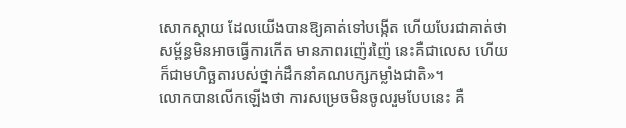សោកស្តាយ ដែលយើងបានឱ្យគាត់ទៅបង្កើត ហើយបែរជាគាត់ថា សម្ព័ន្ធមិនអាចធ្វើការកើត មានភាពរញ៉េរញ៉ៃ នេះគឺជាលេស ហើយក៏ជាមហិច្ឆតារបស់ថ្នាក់ដឹកនាំគណបក្សកម្លាំងជាតិ»។
លោកបានលើកឡើងថា ការសម្រេចមិនចូលរួមបែបនេះ គឺ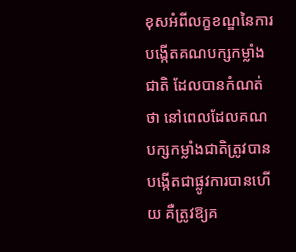ខុសអំពីលក្ខខណ្ឌនៃការបង្កើតគណបក្សកម្លាំងជាតិ ដែលបានកំណត់ថា នៅពេលដែលគណបក្សកម្លាំងជាតិត្រូវបានបង្កើតជាផ្លូវការបានហើយ គឺត្រូវឱ្យគ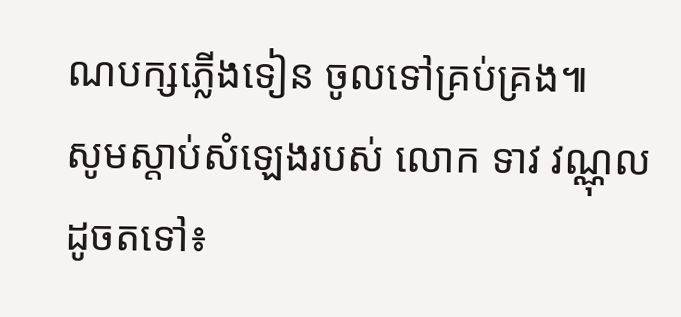ណបក្សភ្លើងទៀន ចូលទៅគ្រប់គ្រង៕
សូមស្តាប់សំឡេងរបស់ លោក ទាវ វណ្ណុល ដូចតទៅ៖